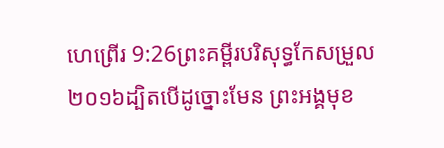ហេព្រើរ 9:26ព្រះគម្ពីរបរិសុទ្ធកែសម្រួល ២០១៦ដ្បិតបើដូច្នោះមែន ព្រះអង្គមុខ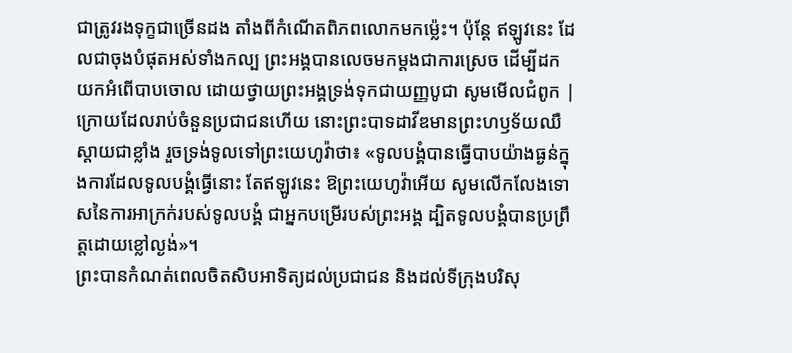ជាត្រូវរងទុក្ខជាច្រើនដង តាំងពីកំណើតពិភពលោកមកម្ល៉េះ។ ប៉ុន្ដែ ឥឡូវនេះ ដែលជាចុងបំផុតអស់ទាំងកល្ប ព្រះអង្គបានលេចមកម្ដងជាការស្រេច ដើម្បីដកយកអំពើបាបចោល ដោយថ្វាយព្រះអង្គទ្រង់ទុកជាយញ្ញបូជា សូមមើលជំពូក |
ក្រោយដែលរាប់ចំនួនប្រជាជនហើយ នោះព្រះបាទដាវីឌមានព្រះហឫទ័យឈឺស្តាយជាខ្លាំង រួចទ្រង់ទូលទៅព្រះយេហូវ៉ាថា៖ «ទូលបង្គំបានធ្វើបាបយ៉ាងធ្ងន់ក្នុងការដែលទូលបង្គំធ្វើនោះ តែឥឡូវនេះ ឱព្រះយេហូវ៉ាអើយ សូមលើកលែងទោសនៃការអាក្រក់របស់ទូលបង្គំ ជាអ្នកបម្រើរបស់ព្រះអង្គ ដ្បិតទូលបង្គំបានប្រព្រឹត្តដោយខ្លៅល្ងង់»។
ព្រះបានកំណត់ពេលចិតសិបអាទិត្យដល់ប្រជាជន និងដល់ទីក្រុងបរិសុ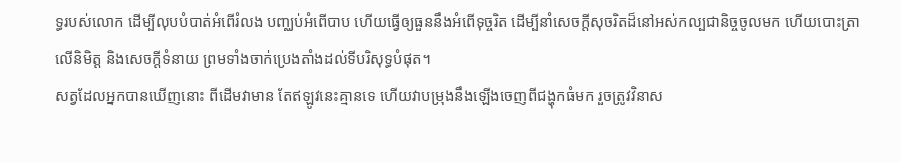ទ្ធរបស់លោក ដើម្បីលុបបំបាត់អំពើរំលង បញ្ឈប់អំពើបាប ហើយធ្វើឲ្យធួននឹងអំពើទុច្ចរិត ដើម្បីនាំសេចក្ដីសុចរិតដ៏នៅអស់កល្បជានិច្ចចូលមក ហើយបោះត្រាលើនិមិត្ត និងសេចក្ដីទំនាយ ព្រមទាំងចាក់ប្រេងតាំងដល់ទីបរិសុទ្ធបំផុត។
សត្វដែលអ្នកបានឃើញនោះ ពីដើមវាមាន តែឥឡូវនេះគ្មានទេ ហើយវាបម្រុងនឹងឡើងចេញពីជង្ហុកធំមក រួចត្រូវវិនាស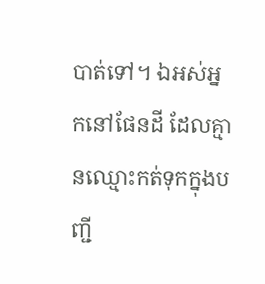បាត់ទៅ។ ឯអស់អ្នកនៅផែនដី ដែលគ្មានឈ្មោះកត់ទុកក្នុងបញ្ជី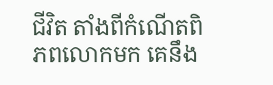ជីវិត តាំងពីកំណើតពិភពលោកមក គេនឹង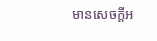មានសេចក្ដីអ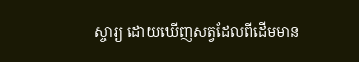ស្ចារ្យ ដោយឃើញសត្វដែលពីដើមមាន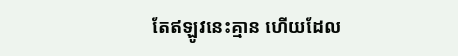តែឥឡូវនេះគ្មាន ហើយដែល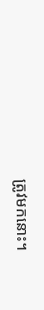ត្រូវមកនោះ។